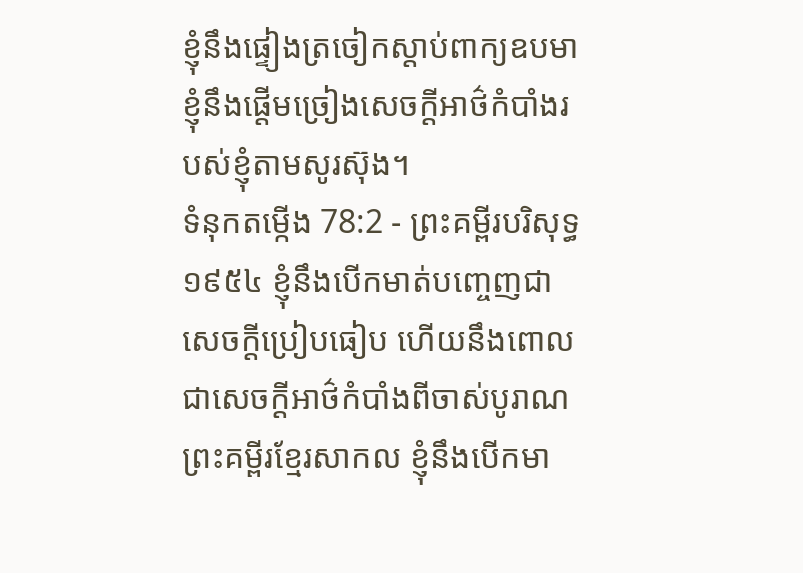ខ្ញុំនឹងផ្ទៀងត្រចៀកស្តាប់ពាក្យឧបមា ខ្ញុំនឹងផ្តើមច្រៀងសេចក្ដីអាថ៌កំបាំងរបស់ខ្ញុំតាមសូរស៊ុង។
ទំនុកតម្កើង 78:2 - ព្រះគម្ពីរបរិសុទ្ធ ១៩៥៤ ខ្ញុំនឹងបើកមាត់បញ្ចេញជាសេចក្ដីប្រៀបធៀប ហើយនឹងពោលជាសេចក្ដីអាថ៌កំបាំងពីចាស់បូរាណ ព្រះគម្ពីរខ្មែរសាកល ខ្ញុំនឹងបើកមា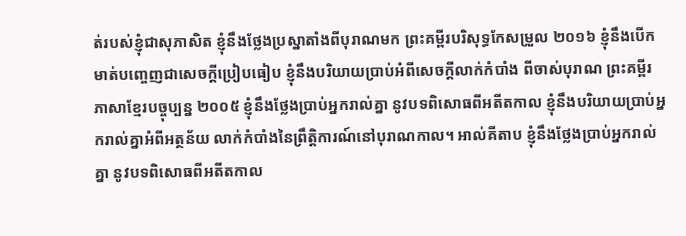ត់របស់ខ្ញុំជាសុភាសិត ខ្ញុំនឹងថ្លែងប្រស្នាតាំងពីបុរាណមក ព្រះគម្ពីរបរិសុទ្ធកែសម្រួល ២០១៦ ខ្ញុំនឹងបើកមាត់បញ្ចេញជាសេចក្ដីប្រៀបធៀប ខ្ញុំនឹងបរិយាយប្រាប់អំពីសេចក្ដីលាក់កំបាំង ពីចាស់បុរាណ ព្រះគម្ពីរភាសាខ្មែរបច្ចុប្បន្ន ២០០៥ ខ្ញុំនឹងថ្លែងប្រាប់អ្នករាល់គ្នា នូវបទពិសោធពីអតីតកាល ខ្ញុំនឹងបរិយាយប្រាប់អ្នករាល់គ្នាអំពីអត្ថន័យ លាក់កំបាំងនៃព្រឹត្តិការណ៍នៅបុរាណកាល។ អាល់គីតាប ខ្ញុំនឹងថ្លែងប្រាប់អ្នករាល់គ្នា នូវបទពិសោធពីអតីតកាល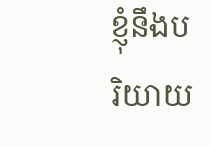ខ្ញុំនឹងបរិយាយ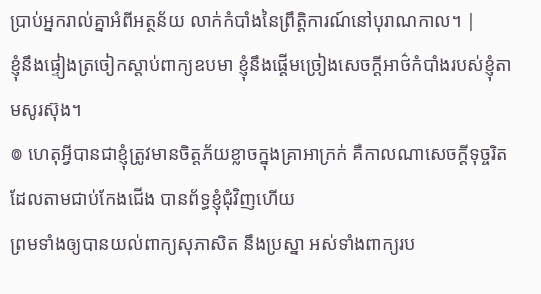ប្រាប់អ្នករាល់គ្នាអំពីអត្ថន័យ លាក់កំបាំងនៃព្រឹត្តិការណ៍នៅបុរាណកាល។ |
ខ្ញុំនឹងផ្ទៀងត្រចៀកស្តាប់ពាក្យឧបមា ខ្ញុំនឹងផ្តើមច្រៀងសេចក្ដីអាថ៌កំបាំងរបស់ខ្ញុំតាមសូរស៊ុង។
៙ ហេតុអ្វីបានជាខ្ញុំត្រូវមានចិត្តភ័យខ្លាចក្នុងគ្រាអាក្រក់ គឺកាលណាសេចក្ដីទុច្ចរិត ដែលតាមជាប់កែងជើង បានព័ទ្ធខ្ញុំជុំវិញហើយ
ព្រមទាំងឲ្យបានយល់ពាក្យសុភាសិត នឹងប្រស្នា អស់ទាំងពាក្យរប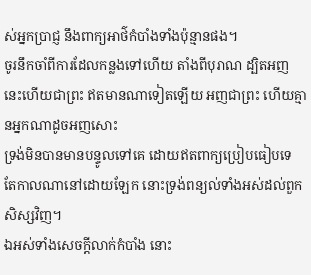ស់អ្នកប្រាជ្ញ នឹងពាក្យអាថ៌កំបាំងទាំងប៉ុន្មានផង។
ចូរនឹកចាំពីការដែលកន្លងទៅហើយ តាំងពីបុរាណ ដ្បិតអញនេះហើយជាព្រះ ឥតមានណាទៀតឡើយ អញជាព្រះ ហើយគ្មានអ្នកណាដូចអញសោះ
ទ្រង់មិនបានមានបន្ទូលទៅគេ ដោយឥតពាក្យប្រៀបធៀបទេ តែកាលណានៅដោយឡែក នោះទ្រង់ពន្យល់ទាំងអស់ដល់ពួកសិស្សវិញ។
ឯអស់ទាំងសេចក្ដីលាក់កំបាំង នោះ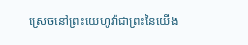ស្រេចនៅព្រះយេហូវ៉ាជាព្រះនៃយើង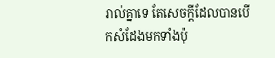រាល់គ្នាទេ តែសេចក្ដីដែលបានបើកសំដែងមកទាំងប៉ុ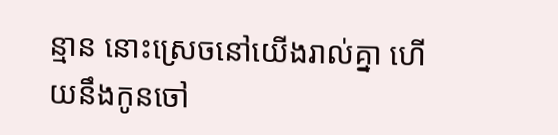ន្មាន នោះស្រេចនៅយើងរាល់គ្នា ហើយនឹងកូនចៅ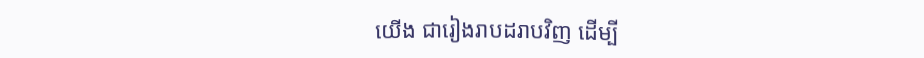យើង ជារៀងរាបដរាបវិញ ដើម្បី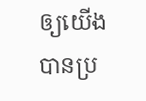ឲ្យយើងបានប្រ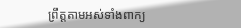ព្រឹត្តតាមអស់ទាំងពាក្យ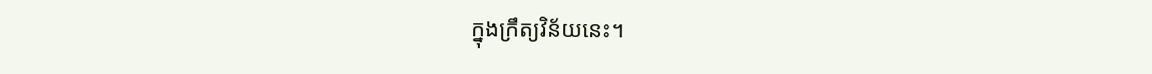ក្នុងក្រឹត្យវិន័យនេះ។